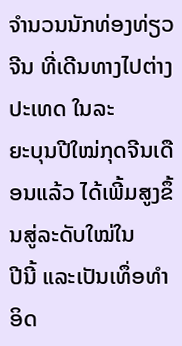ຈຳນວນນັກທ່ອງທ່ຽວຈີນ ທີ່ເດີນທາງໄປຕ່າງປະເທດ ໃນລະ
ຍະບຸນປີໃໝ່ກຸດຈີນເດືອນແລ້ວ ໄດ້ເພີ້ມສູງຂຶ້ນສູ່ລະດັບໃໝ່ໃນ
ປີນີ້ ແລະເປັນເທຶ່ອທຳອິດ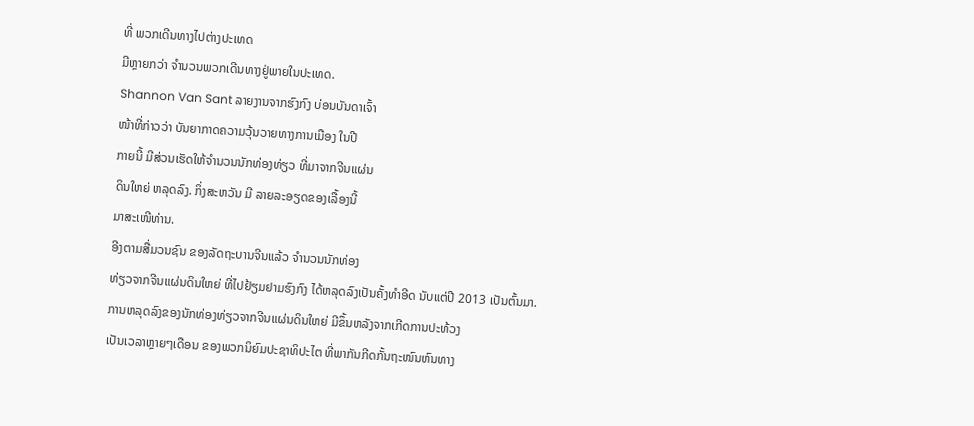ທີ່ ພວກເດີນທາງໄປຕ່າງປະເທດ
ມີຫຼາຍກວ່າ ຈຳນວນພວກເດີນທາງຢູ່ພາຍໃນປະເທດ.
Shannon Van Sant ລາຍງານຈາກຮົງກົງ ບ່ອນບັນດາເຈົ້າ
ໜ້າທີ່ກ່າວວ່າ ບັນຍາກາດຄວາມວຸ້ນວາຍທາງການເມືອງ ໃນປີ
ກາຍນີ້ ມີສ່ວນເຮັດໃຫ້ຈຳນວນນັກທ່ອງທ່ຽວ ທີ່ມາຈາກຈີນແຜ່ນ
ດິນໃຫຍ່ ຫລຸດລົງ. ກິ່ງສະຫວັນ ມີ ລາຍລະອຽດຂອງເລື້ອງນີ້
ມາສະເໜີທ່ານ.
ອີງຕາມສື່ມວນຊົນ ຂອງລັດຖະບານຈີນແລ້ວ ຈຳນວນນັກທ່ອງ
ທ່ຽວຈາກຈີນແຜ່ນດິນໃຫຍ່ ທີ່ໄປຢ້ຽມຢາມຮົງກົງ ໄດ້ຫລຸດລົງເປັນຄັ້ງທຳອີດ ນັບແຕ່ປີ 2013 ເປັນຕົ້ນມາ.
ການຫລຸດລົງຂອງນັກທ່ອງທ່ຽວຈາກຈີນແຜ່ນດິນໃຫຍ່ ມີຂຶ້ນຫລັງຈາກເກີດການປະທ້ວງ
ເປັນເວລາຫຼາຍໆເດືອນ ຂອງພວກນິຍົມປະຊາທິປະໄຕ ທີ່ພາກັນກີດກັ້ນຖະໜົນຫົນທາງ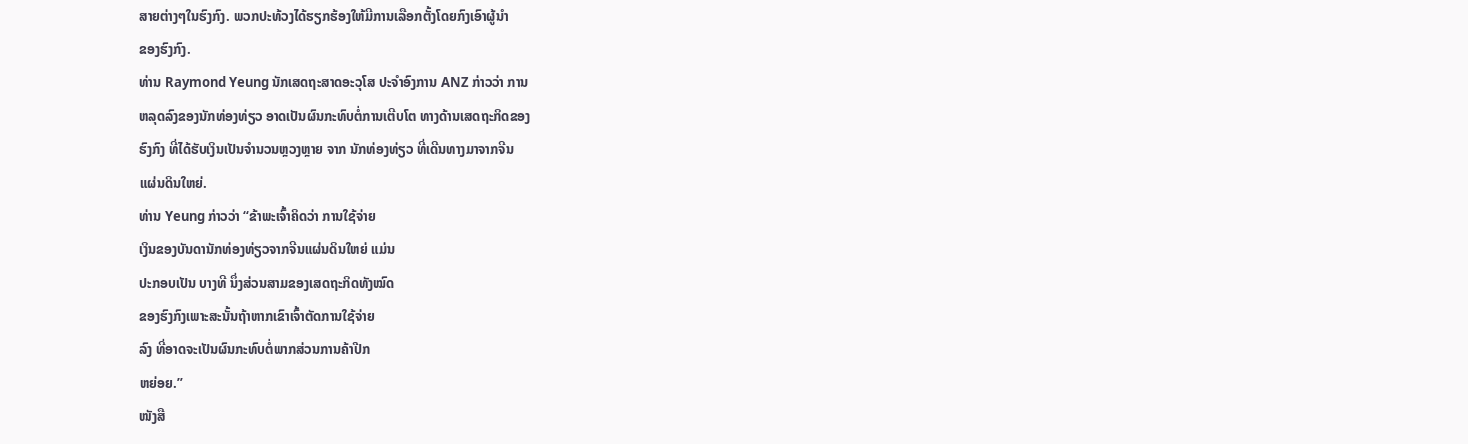ສາຍຕ່າງໆໃນຮົງກົງ. ພວກປະທ້ວງໄດ້ຮຽກຮ້ອງໃຫ້ມີການເລືອກຕັ້ງໂດຍກົງເອົາຜູ້ນຳ
ຂອງຮົງກົງ.
ທ່ານ Raymond Yeung ນັກເສດຖະສາດອະວຸໂສ ປະຈຳອົງການ ANZ ກ່າວວ່າ ການ
ຫລຸດລົງຂອງນັກທ່ອງທ່ຽວ ອາດເປັນຜົນກະທົບຕໍ່ການເຕີບໂຕ ທາງດ້ານເສດຖະກິດຂອງ
ຮົງກົງ ທີ່ໄດ້ຮັບເງິນເປັນຈຳນວນຫຼວງຫຼາຍ ຈາກ ນັກທ່ອງທ່ຽວ ທີ່ເດີນທາງມາຈາກຈີນ
ແຜ່ນດິນໃຫຍ່.
ທ່ານ Yeung ກ່າວວ່າ “ຂ້າພະເຈົ້າຄິດວ່າ ການໃຊ້ຈ່າຍ
ເງິນຂອງບັນດານັກທ່ອງທ່ຽວຈາກຈີນແຜ່ນດິນໃຫຍ່ ແມ່ນ
ປະກອບເປັນ ບາງທີ ນຶ່ງສ່ວນສາມຂອງເສດຖະກິດທັງໝົດ
ຂອງຮົງກົງເພາະສະນັ້ນຖ້າຫາກເຂົາເຈົ້າຕັດການໃຊ້ຈ່າຍ
ລົງ ທີ່ອາດຈະເປັນຜົນກະທົບຕໍ່ພາກສ່ວນການຄ້າປີກ
ຫຍ່ອຍ.”
ໜັງສື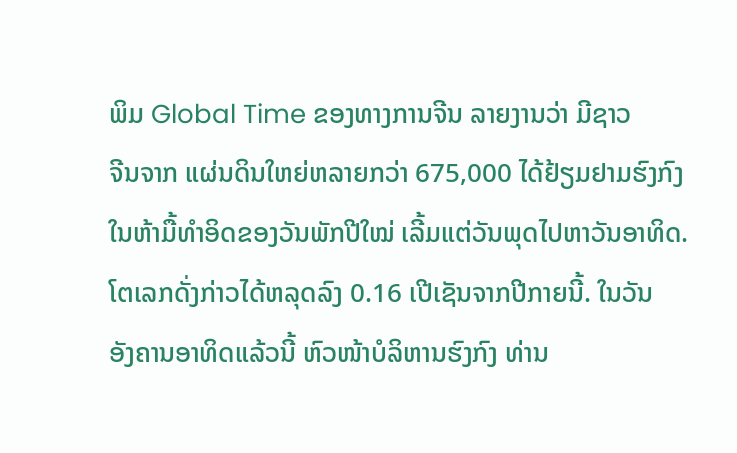ພິມ Global Time ຂອງທາງການຈີນ ລາຍງານວ່າ ມີຊາວ
ຈີນຈາກ ແຜ່ນດິນໃຫຍ່ຫລາຍກວ່າ 675,000 ໄດ້ຢ້ຽມຢາມຮົງກົງ
ໃນຫ້າມື້ທຳອິດຂອງວັນພັກປີໃໝ່ ເລີ້ມແຕ່ວັນພຸດໄປຫາວັນອາທິດ.
ໂຕເລກດັ່ງກ່າວໄດ້ຫລຸດລົງ 0.16 ເປີເຊັນຈາກປີກາຍນີ້. ໃນວັນ
ອັງຄານອາທິດແລ້ວນີ້ ຫົວໜ້າບໍລິຫານຮົງກົງ ທ່ານ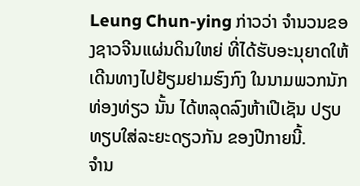Leung Chun-ying ກ່າວວ່າ ຈຳນວນຂອງຊາວຈີນແຜ່ນດິນໃຫຍ່ ທີ່ໄດ້ຮັບອະນຸຍາດໃຫ້ເດີນທາງໄປຢ້ຽມຢາມຮົງກົງ ໃນນາມພວກນັກທ່ອງທ່ຽວ ນັ້ນ ໄດ້ຫລຸດລົງຫ້າເປີເຊັນ ປຽບທຽບໃສ່ລະຍະດຽວກັນ ຂອງປີກາຍນີ້.
ຈໍານ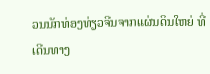ວນນັກທ່ອງທ່ຽວຈີນຈາກແຜ່ນດິນໃຫຍ່ ທີ່ເດີນທາງ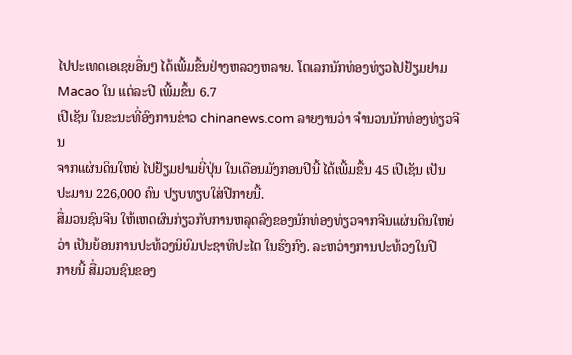ໄປປະເທດເອເຊຍອື່ນໆ ໄດ້ເພີ້ມຂື້ນຢ່າງຫລວງຫລາຍ. ໂຕເລກນັກທ່ອງທ່ຽວໄປຢ້ຽມຢາມ Macao ໃນ ແຕ່ລະປີ ເພີ້ມຂຶ້ນ 6.7
ເປີເຊັນ ໃນຂະນະທີ່ອົງການຂ່າວ chinanews.com ລາຍງານວ່າ ຈຳນວນນັກທ່ອງທ່ຽວຈີນ
ຈາກແຜ່ນດິນໃຫຍ່ ໄປຢ້ຽມຢາມຍີ່ປຸ່ນ ໃນເດືອນມັງກອນປີນີ້ ໄດ້ເພີ້ມຂື້ນ 45 ເປີເຊັນ ເປັນ
ປະມານ 226,000 ຄົນ ປຽບທຽບໃສ່ປີກາຍນີ້.
ສື່ມວນຊົນຈີນ ໃຫ້ເຫດຜົນກ່ຽວກັບການຫລຸດລົງຂອງນັກທ່ອງທ່ຽວຈາກຈີນແຜ່ນດິນໃຫຍ່
ວ່າ ເປັນຍ້ອນການປະທ້ວງນິຍົມປະຊາທິປະໄຕ ໃນຮົງກົງ. ລະຫວ່າງການປະທ້ວງໃນປີ
ກາຍນີ້ ສື່ມວນຊົນຂອງ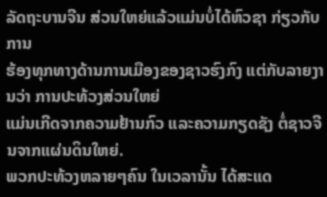ລັດຖະບານຈີນ ສ່ວນໃຫຍ່ແລ້ວແມ່ນບໍ່ໄດ້ຫົວຊາ ກ່ຽວກັບການ
ຮ້ອງທຸກທາງດ້ານການເມືອງຂອງຊາວຮົງກົງ ແຕ່ກັບລາຍງານວ່າ ການປະທ້ວງສ່ວນໃຫຍ່
ແມ່ນເກີດຈາກຄວາມຢ້ານກົວ ແລະຄວາມກຽດຊັງ ຕໍ່ຊາວຈີນຈາກແຜ່ນດິນໃຫຍ່.
ພວກປະທ້ວງຫລາຍໆຄົນ ໃນເວລານັ້ນ ໄດ້ສະແດ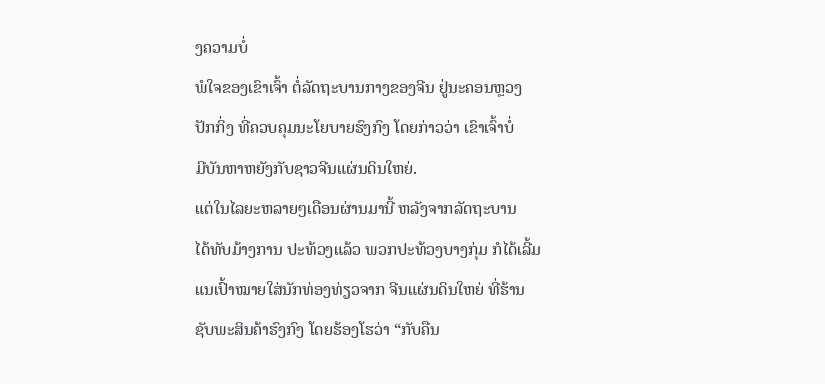ງຄວາມບໍ່
ພໍໃຈຂອງເຂົາເຈົ້າ ຕໍ່ລັດຖະບານກາງຂອງຈີນ ຢູ່ນະຄອນຫຼວງ
ປັກກິ່ງ ທີ່ຄວບຄຸມນະໂຍບາຍຮົງກົງ ໂດຍກ່າວວ່າ ເຂົາເຈົ້າບໍ່
ມີບັນຫາຫຍັງກັບຊາວຈີນແຜ່ນດິນໃຫຍ່.
ແຕ່ໃນໄລຍະຫລາຍໆເດືອນຜ່ານມານີ້ ຫລັງຈາກລັດຖະບານ
ໄດ້ທັບມ້າງການ ປະທ້ວງແລ້ວ ພວກປະທ້ວງບາງກຸ່ມ ກໍໄດ້ເລີ້ມ
ແນເປົ້າໝາຍໃສ່ນັກທ່ອງທ່ຽວຈາກ ຈີນແຜ່ນດິນໃຫຍ່ ທີ່ຮ້ານ
ຊັບພະສິນຄ້າຮົງກົງ ໂດຍຮ້ອງໂຮວ່າ “ກັບຄືນ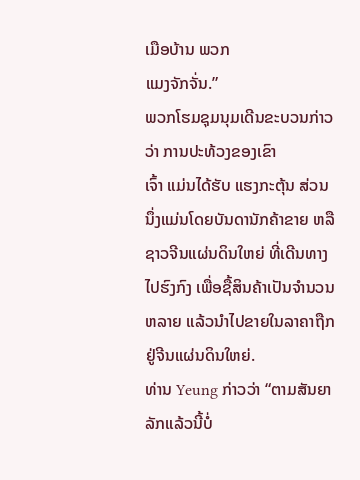ເມືອບ້ານ ພວກ
ແມງຈັກຈັ່ນ.”
ພວກໂຮມຊຸມນຸມເດີນຂະບວນກ່າວວ່າ ການປະທ້ວງຂອງເຂົາ
ເຈົ້າ ແມ່ນໄດ້ຮັບ ແຮງກະຕຸ້ນ ສ່ວນນຶ່ງແມ່ນໂດຍບັນດານັກຄ້າຂາຍ ຫລື ຊາວຈີນແຜ່ນດິນໃຫຍ່ ທີ່ເດີນທາງໄປຮົງກົງ ເພື່ອຊື້ສິນຄ້າເປັນຈຳນວນຫລາຍ ແລ້ວນຳໄປຂາຍໃນລາຄາຖືກ ຢູ່ຈີນແຜ່ນດິນໃຫຍ່.
ທ່ານ Yeung ກ່າວວ່າ “ຕາມສັນຍາລັກແລ້ວນີ້ບໍ່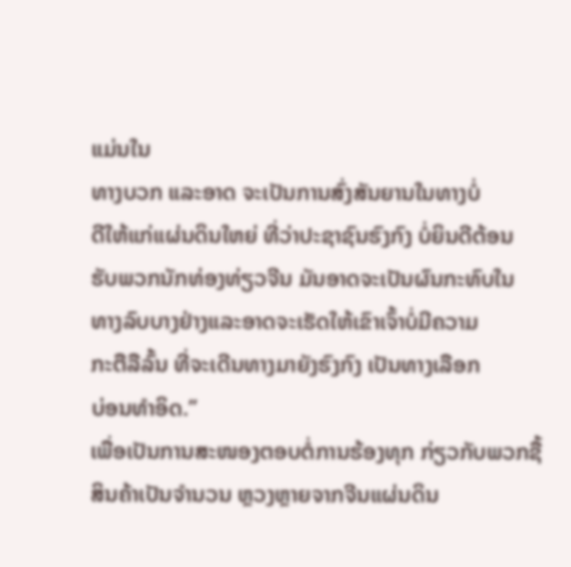ແມ່ນໃນ
ທາງບວກ ແລະອາດ ຈະເປັນການສົ່ງສັນຍານໃນທາງບໍ່
ດີໃຫ້ແກ່ແຜ່ນດິນໃຫຍ່ ທີ່ວ່າປະຊາຊົນຮົງກົງ ບໍ່ຍິນດີຕ້ອນ
ຮັບພວກນັກທ່ອງທ່ຽວຈີນ ມັນອາດຈະເປັນຜົນກະທົບໃນ
ທາງລົບບາງຢ່າງແລະອາດຈະເຮັດໃຫ້ເຂົາເຈົ້າບໍ່ມີຄວາມ
ກະຕືລືລົ້ນ ທີ່ຈະເດີນທາງມາຍັງຮົງກົງ ເປັນທາງເລືອກ
ບ່ອນທຳອິດ.”
ເພື່ອເປັນການສະໜອງຕອບຕໍ່ການຮ້ອງທຸກ ກ່ຽວກັບພວກຊື້
ສິນຄ້າເປັນຈຳນວນ ຫຼວງຫຼາຍຈາກຈີນແຜ່ນດິນ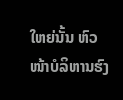ໃຫຍ່ນັ້ນ ຫົວ
ໜ້າບໍລິຫານຮົງ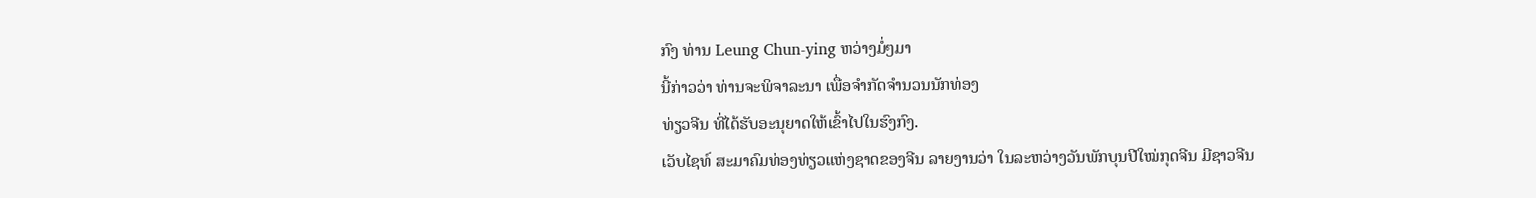ກົງ ທ່ານ Leung Chun-ying ຫວ່າງມໍ່ໆມາ
ນີ້ກ່າວວ່າ ທ່ານຈະພິຈາລະນາ ເພື່ອຈຳກັດຈຳນວນນັກທ່ອງ
ທ່ຽວຈີນ ທີ່ໄດ້ຮັບອະນຸຍາດໃຫ້ເຂົ້າໄປໃນຮົງກົງ.
ເວັບໄຊທ໌ ສະມາຄົມທ່ອງທ່ຽວແຫ່ງຊາດຂອງຈີນ ລາຍງານວ່າ ໃນລະຫວ່າງວັນພັກບຸນປີໃໝ່ກຸດຈີນ ມີຊາວຈີນ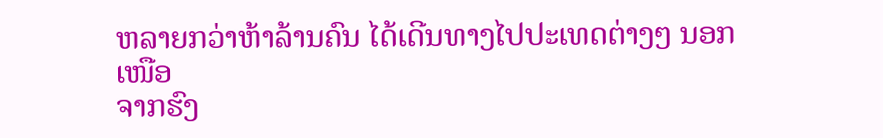ຫລາຍກວ່າຫ້າລ້ານຄົນ ໄດ້ເດີນທາງໄປປະເທດຕ່າງໆ ນອກເໜືອ
ຈາກຮົງ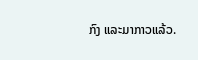ກົງ ແລະມາກາວແລ້ວ.